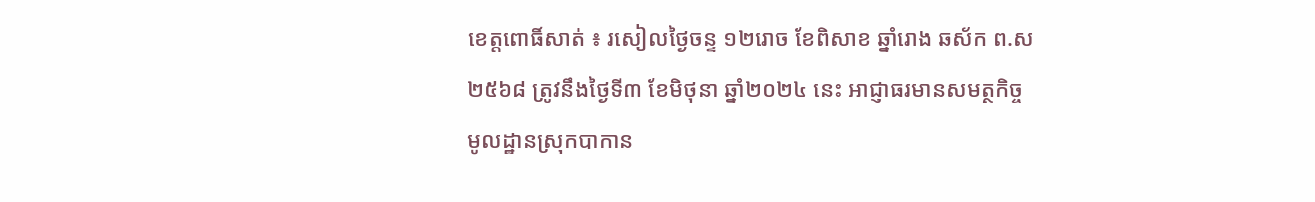ខេត្តពោធិ៍សាត់ ៖ រសៀលថ្ងៃចន្ទ ១២រោច ខែពិសាខ ឆ្នាំរោង ឆស័ក ព.ស២៥៦៨ ត្រូវនឹងថ្ងៃទី៣ ខែមិថុនា ឆ្នាំ២០២៤ នេះ អាជ្ញាធរមានសមត្ថកិច្ចមូលដ្ឋានស្រុកបាកាន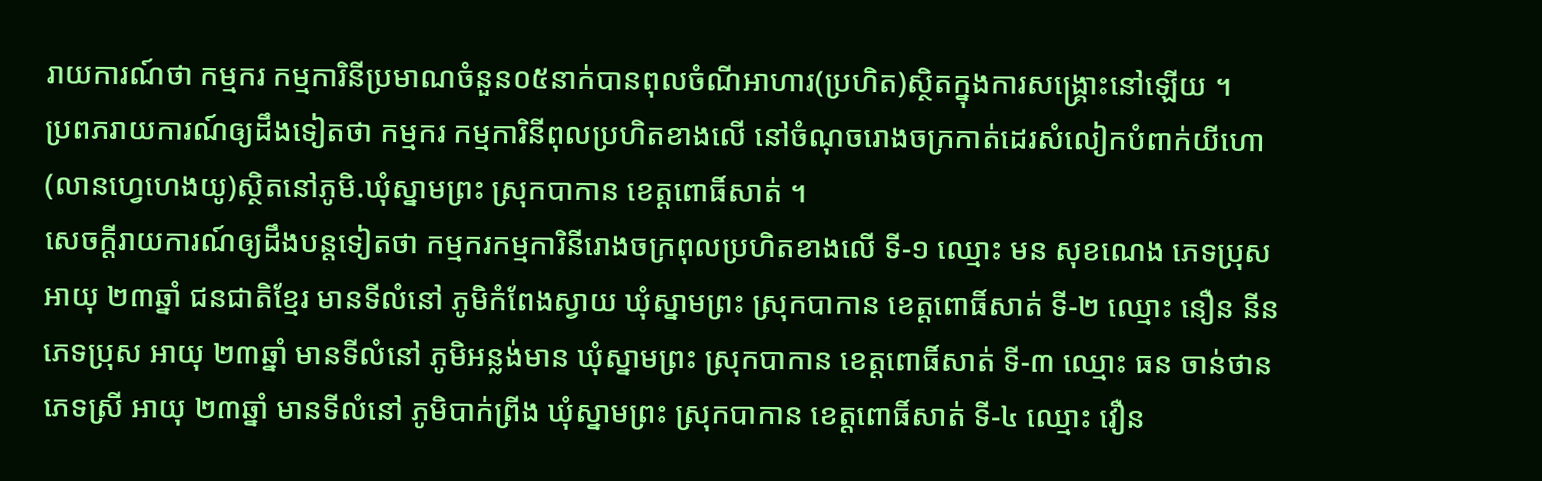រាយការណ៍ថា កម្មករ កម្មការិនីប្រមាណចំនួន០៥នាក់បានពុលចំណីអាហារ(ប្រហិត)ស្ថិតក្នុងការសង្រ្គោះនៅឡើយ ។
ប្រពភរាយការណ៍ឲ្យដឹងទៀតថា កម្មករ កម្មការិនីពុលប្រហិតខាងលើ នៅចំណុចរោងចក្រកាត់ដេរសំលៀកបំពាក់យីហោ(លានហ្វេហេងយូ)ស្ថិតនៅភូមិ.ឃុំស្នាមព្រះ ស្រុកបាកាន ខេត្តពោធិ៍សាត់ ។
សេចក្តីរាយការណ៍ឲ្យដឹងបន្តទៀតថា កម្មករកម្មការិនីរោងចក្រពុលប្រហិតខាងលើ ទី-១ ឈ្មោះ មន សុខណេង ភេទប្រុស អាយុ ២៣ឆ្នាំ ជនជាតិខ្មែរ មានទីលំនៅ ភូមិកំពែងស្វាយ ឃុំស្នាមព្រះ ស្រុកបាកាន ខេត្តពោធិ៍សាត់ ទី-២ ឈ្មោះ នឿន នីន ភេទប្រុស អាយុ ២៣ឆ្នាំ មានទីលំនៅ ភូមិអន្លង់មាន ឃុំស្នាមព្រះ ស្រុកបាកាន ខេត្តពោធិ៍សាត់ ទី-៣ ឈ្មោះ ធន ចាន់ថាន ភេទស្រី អាយុ ២៣ឆ្នាំ មានទីលំនៅ ភូមិបាក់ព្រីង ឃុំស្នាមព្រះ ស្រុកបាកាន ខេត្តពោធិ៍សាត់ ទី-៤ ឈ្មោះ វឿន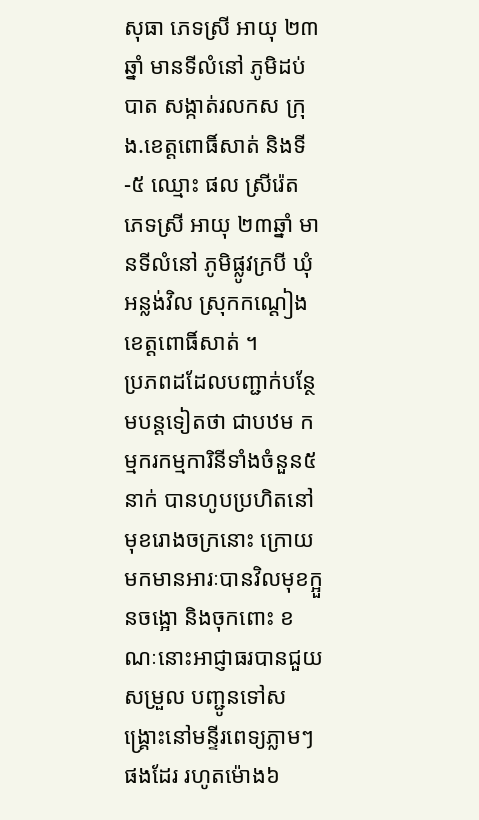សុធា ភេទស្រី អាយុ ២៣ឆ្នាំ មានទីលំនៅ ភូមិដប់បាត សង្កាត់រលកស ក្រុង.ខេត្តពោធិ៍សាត់ និងទី-៥ ឈ្មោះ ផល ស្រីរ៉េត ភេទស្រី អាយុ ២៣ឆ្នាំ មានទីលំនៅ ភូមិផ្លូវក្របី ឃុំអន្លង់វិល ស្រុកកណ្ដៀង ខេត្តពោធិ៍សាត់ ។
ប្រភពដដែលបញ្ជាក់បន្ថែមបន្តទៀតថា ជាបឋម កម្មករកម្មការិនីទាំងចំនួន៥នាក់ បានហូបប្រហិតនៅមុខរោងចក្រនោះ ក្រោយមកមានអារៈបានវិលមុខក្អួនចង្អោ និងចុកពោះ ខណៈនោះអាជ្ញាធរបានជួយសម្រួល បញ្ជូនទៅសង្រ្គោះនៅមន្ទីរពេទ្យភ្លាមៗផងដែរ រហូតម៉ោង៦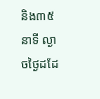និង៣៥នាទី ល្ងាចថ្ងៃដដែ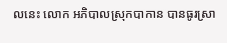លនេះ លោក អភិបាលស្រុកបាកាន បានធូរស្រា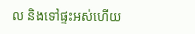ល និងទៅផ្ទះអស់ហើយ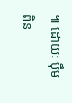៕ ដោយៈ ប៉ឹម ពិន